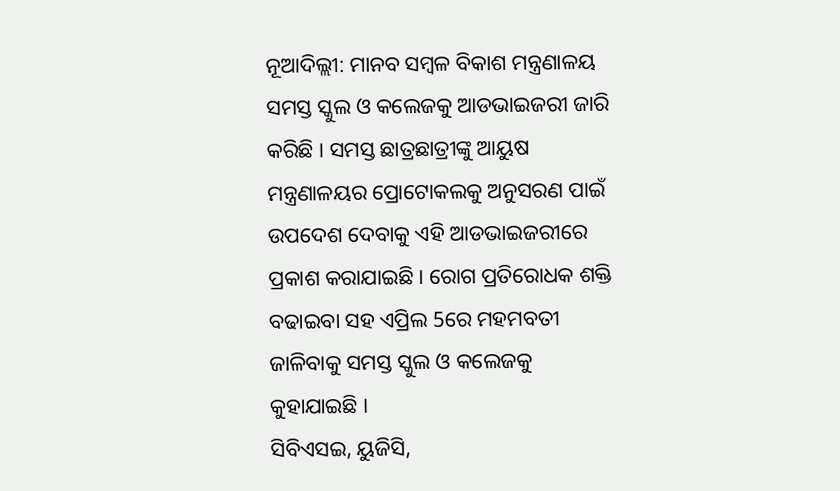ନୂଆଦିଲ୍ଲୀ: ମାନବ ସମ୍ବଳ ବିକାଶ ମନ୍ତ୍ରଣାଳୟ ସମସ୍ତ ସ୍କୁଲ ଓ କଲେଜକୁ ଆଡଭାଇଜରୀ ଜାରି କରିଛି । ସମସ୍ତ ଛାତ୍ରଛାତ୍ରୀଙ୍କୁ ଆୟୁଷ ମନ୍ତ୍ରଣାଳୟର ପ୍ରୋଟୋକଲକୁ ଅନୁସରଣ ପାଇଁ ଉପଦେଶ ଦେବାକୁ ଏହି ଆଡଭାଇଜରୀରେ ପ୍ରକାଶ କରାଯାଇଛି । ରୋଗ ପ୍ରତିରୋଧକ ଶକ୍ତି ବଢାଇବା ସହ ଏପ୍ରିଲ 5ରେ ମହମବତୀ ଜାଳିବାକୁ ସମସ୍ତ ସ୍କୁଲ ଓ କଲେଜକୁ କୁହାଯାଇଛି ।
ସିବିଏସଇ, ୟୁଜିସି,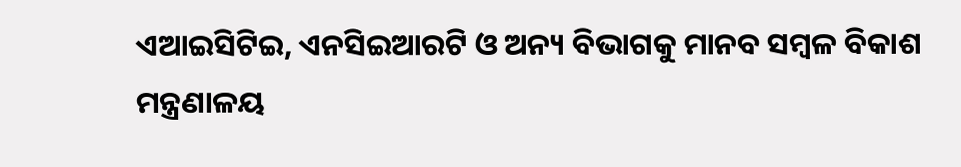ଏଆଇସିଟିଇ, ଏନସିଇଆରଟି ଓ ଅନ୍ୟ ବିଭାଗକୁ ମାନବ ସମ୍ବଳ ବିକାଶ ମନ୍ତ୍ରଣାଳୟ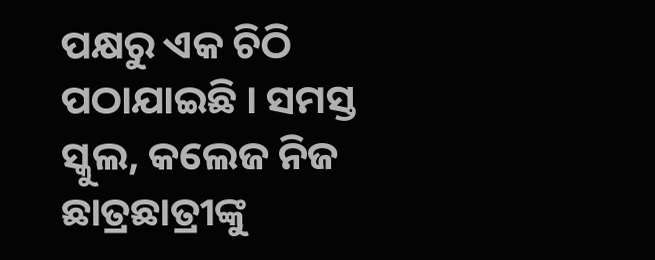ପକ୍ଷରୁ ଏକ ଚିଠି ପଠାଯାଇଛି । ସମସ୍ତ ସ୍କୁଲ, କଲେଜ ନିଜ ଛାତ୍ରଛାତ୍ରୀଙ୍କୁ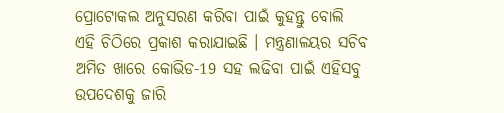ପ୍ରୋଟୋକଲ ଅନୁସରଣ କରିବା ପାଇଁ କୁହନ୍ତୁ ବୋଲି ଏହି ଚିଠିରେ ପ୍ରକାଶ କରାଯାଇଛି । ମନ୍ତ୍ରଣାଳୟର ସଚିବ ଅମିତ ଖାରେ କୋଭିଡ-19 ସହ ଲଢିବା ପାଇଁ ଏହିସବୁ ଉପଦେଶକୁ ଜାରି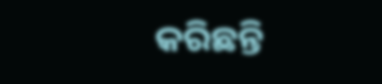କରିଛନ୍ତି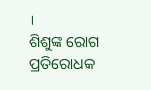।
ଶିଶୁଙ୍କ ରୋଗ ପ୍ରତିରୋଧକ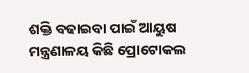ଶକ୍ତି ବଢାଇବା ପାଇଁ ଆୟୁଷ ମନ୍ତ୍ରଣାଳୟ କିଛି ପ୍ରୋଟୋକଲ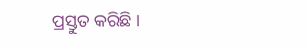ପ୍ରସ୍ତୁତ କରିଛି ।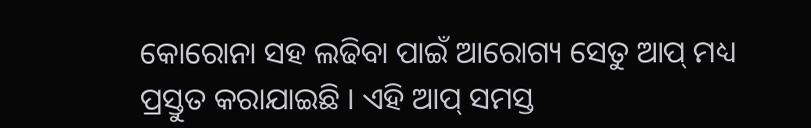କୋରୋନା ସହ ଲଢିବା ପାଇଁ ଆରୋଗ୍ୟ ସେତୁ ଆପ୍ ମଧ୍ୟ ପ୍ରସ୍ତୁତ କରାଯାଇଛି । ଏହି ଆପ୍ ସମସ୍ତ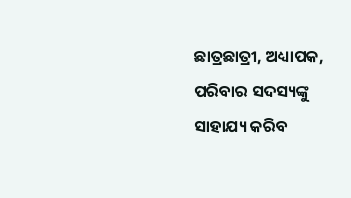ଛାତ୍ରଛାତ୍ରୀ, ଅଧ୍ୟାପକ, ପରିବାର ସଦସ୍ୟଙ୍କୁ ସାହାଯ୍ୟ କରିବ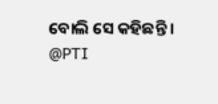ବୋଲି ସେ କହିଛନ୍ତି ।
@PTI